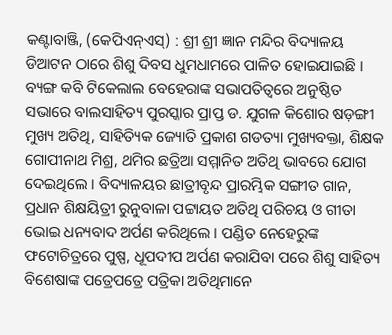କଣ୍ଟାବାଞ୍ଜି, (କେପିଏନ୍ଏସ୍) : ଶ୍ରୀ ଶ୍ରୀ ଜ୍ଞାନ ମନ୍ଦିର ବିଦ୍ୟାଳୟ ଡିଆଟନ ଠାରେ ଶିଶୁ ଦିବସ ଧୁମଧାମରେ ପାଳିତ ହୋଇଯାଇଛି । ବ୍ୟଙ୍ଗ କବି ଟିକେଲାଲ ବେହେରାଙ୍କ ସଭାପତିତ୍ୱରେ ଅନୁଷ୍ଠିତ ସଭାରେ ବାଲସାହିତ୍ୟ ପୁରସ୍କାର ପ୍ରାପ୍ତ ଡ. ଯୁଗଳ କିଶୋର ଷଡ଼ଙ୍ଗୀ ମୁଖ୍ୟ ଅତିଥି, ସାହିତ୍ୟିକ ଜ୍ୟୋତି ପ୍ରକାଶ ଗଡତ୍ୟା ମୁଖ୍ୟବକ୍ତା, ଶିକ୍ଷକ ଗୋପୀନାଥ ମିଶ୍ର, ଥମିର ଛତ୍ରିଆ ସମ୍ମାନିତ ଅତିଥି ଭାବରେ ଯୋଗ ଦେଇଥିଲେ । ବିଦ୍ୟାଳୟର ଛାତ୍ରୀବୃନ୍ଦ ପ୍ରାରମ୍ଭିକ ସଙ୍ଗୀତ ଗାନ, ପ୍ରଧାନ ଶିକ୍ଷୟିତ୍ରୀ ରୁନୁବାଳା ପଟ୍ଟାୟତ ଅତିଥି ପରିଚୟ ଓ ଗୀତା ଭୋଇ ଧନ୍ୟବାଦ ଅର୍ପଣ କରିଥିଲେ । ପଣ୍ଡିତ ନେହେରୁଙ୍କ ଫଟୋଚିତ୍ରରେ ପୁଷ୍ପ, ଧୂପଦୀପ ଅର୍ପଣ କରାଯିବା ପରେ ଶିଶୁ ସାହିତ୍ୟ ବିଶେଷାଙ୍କ ପତ୍ରେପତ୍ରେ ପତ୍ରିକା ଅତିଥିମାନେ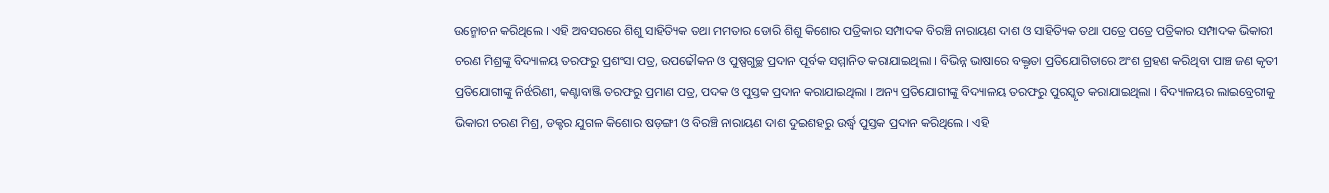ଉନ୍ମୋଚନ କରିଥିଲେ । ଏହି ଅବସରରେ ଶିଶୁ ସାହିତ୍ୟିକ ତଥା ମମତାର ଡୋରି ଶିଶୁ କିଶୋର ପତ୍ରିକାର ସମ୍ପାଦକ ବିରଞ୍ଚି ନାରାୟଣ ଦାଶ ଓ ସାହିତ୍ୟିକ ତଥା ପତ୍ରେ ପତ୍ରେ ପତ୍ରିକାର ସମ୍ପାଦକ ଭିକାରୀ ଚରଣ ମିଶ୍ରଙ୍କୁ ବିଦ୍ୟାଳୟ ତରଫରୁ ପ୍ରଶଂସା ପତ୍ର, ଉପଢୌକନ ଓ ପୁଷ୍ପଗୁଚ୍ଛ ପ୍ରଦାନ ପୂର୍ବକ ସମ୍ମାନିତ କରାଯାଇଥିଲା । ବିଭିନ୍ନ ଭାଷାରେ ବକ୍ତୃତା ପ୍ରତିଯୋଗିତାରେ ଅଂଶ ଗ୍ରହଣ କରିଥିବା ପାଞ୍ଚ ଜଣ କୃତୀ ପ୍ରତିଯୋଗୀଙ୍କୁ ନିର୍ଝରିଣୀ, କଣ୍ଟାବାଞ୍ଜି ତରଫରୁ ପ୍ରମାଣ ପତ୍ର, ପଦକ ଓ ପୁସ୍ତକ ପ୍ରଦାନ କରାଯାଇଥିଲା । ଅନ୍ୟ ପ୍ରତିଯୋଗୀଙ୍କୁ ବିଦ୍ୟାଳୟ ତରଫରୁ ପୁରସ୍କୃତ କରାଯାଇଥିଲା । ବିଦ୍ୟାଳୟର ଲାଇବ୍ରେରୀକୁ ଭିକାରୀ ଚରଣ ମିଶ୍ର, ଡକ୍ଟର ଯୁଗଳ କିଶୋର ଷଡ଼ଙ୍ଗୀ ଓ ବିରଞ୍ଚି ନାରାୟଣ ଦାଶ ଦୁଇଶହରୁ ଉର୍ଦ୍ଧ୍ବ ପୁସ୍ତକ ପ୍ରଦାନ କରିଥିଲେ । ଏହି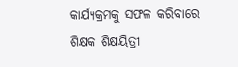କାର୍ଯ୍ୟକ୍ରମକୁ ସଫଳ କରିବାରେ ଶିକ୍ଷକ ଶିକ୍ଷୟିତ୍ରୀ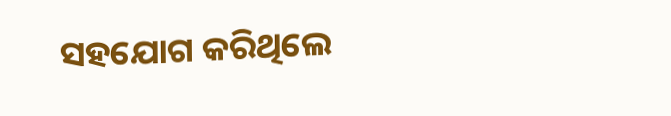ସହଯୋଗ କରିଥିଲେ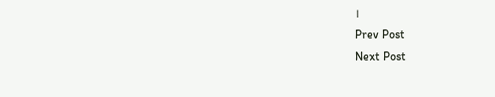।
Prev Post
Next Post